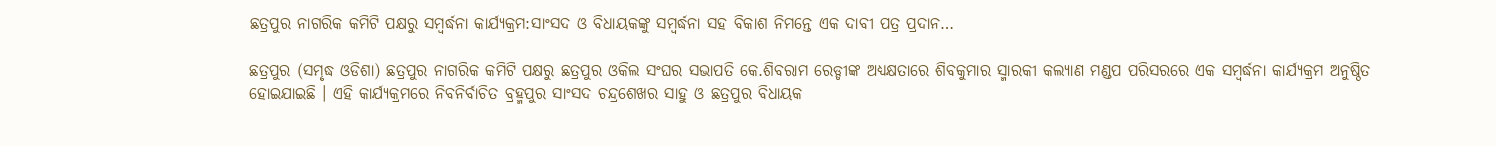ଛତ୍ରପୁର ନାଗରିକ କମିଟି ପକ୍ଷରୁ ସମ୍ବର୍ଦ୍ଧନା କାର୍ଯ୍ୟକ୍ରମ:ସାଂସଦ ଓ ବିଧାୟକଙ୍କୁ ସମ୍ବର୍ଦ୍ଧନା ସହ ବିକାଶ ନିମନ୍ତେ ଏକ ଦାବୀ ପତ୍ର ପ୍ରଦାନ…

ଛତ୍ରପୁର (ସମୃଦ୍ଧ ଓଡିଶା) ଛତ୍ରପୁର ନାଗରିକ କମିଟି ପକ୍ଷରୁ ଛତ୍ରପୁର ଓକିଲ ସଂଘର ସଭାପତି କେ.ଶିବରାମ ରେଡ୍ଡୀଙ୍କ ଅଧ୍ୟକ୍ଷତାରେ ଶିବକୁମାର ସ୍ମାରକୀ କଲ୍ୟାଣ ମଣ୍ଡପ ପରିସରରେ ଏକ ସମ୍ବର୍ଦ୍ଧନା କାର୍ଯ୍ୟକ୍ରମ ଅନୁଷ୍ଠିତ ହୋଇଯାଇଛି । ଏହି କାର୍ଯ୍ୟକ୍ରମରେ ନିବନିର୍ବାଚିତ ବ୍ରହ୍ମପୁର ସାଂସଦ ଚନ୍ଦ୍ରଶେଖର ସାହୁ ଓ ଛତ୍ରପୁର ବିଧାୟକ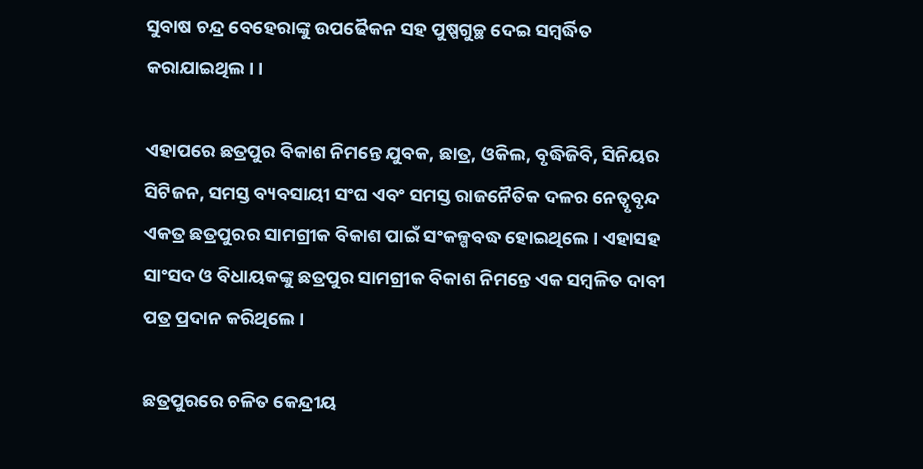ସୁବାଷ ଚନ୍ଦ୍ର ବେହେରାଙ୍କୁ ଉପଢୈକନ ସହ ପୁଷ୍ପଗୁଚ୍ଛ ଦେଇ ସମ୍ବର୍ଦ୍ଧିତ କରାଯାଇଥିଲ। ।

ଏହାପରେ ଛତ୍ରପୁର ବିକାଶ ନିମନ୍ତେ ଯୁବକ, ଛାତ୍ର, ଓକିଲ, ବୃଦ୍ଧିଜିବି, ସିନିୟର ସିଟିଜନ, ସମସ୍ତ ବ୍ୟବସାୟୀ ସଂଘ ଏବଂ ସମସ୍ତ ରାଜନୈତିକ ଦଳର ନେତ୍ୱୃବୃନ୍ଦ ଏକତ୍ର ଛତ୍ରପୁରର ସାମଗ୍ରୀକ ବିକାଶ ପାଇଁ ସଂକଳ୍ପବଦ୍ଧ ହୋଇଥିଲେ । ଏହାସହ ସାଂସଦ ଓ ବିଧାୟକଙ୍କୁ ଛତ୍ରପୁର ସାମଗ୍ରୀକ ବିକାଶ ନିମନ୍ତେ ଏକ ସମ୍ବଳିତ ଦାବୀ ପତ୍ର ପ୍ରଦାନ କରିଥିଲେ ।

ଛତ୍ରପୁରରେ ଚଳିତ କେନ୍ଦ୍ରୀୟ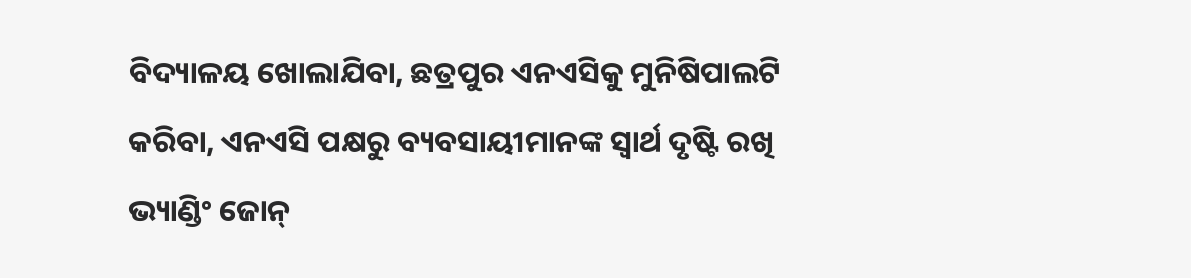ବିଦ୍ୟାଳୟ ଖୋଲାଯିବା, ଛତ୍ରପୁର ଏନଏସିକୁ ମୁନିଷିପାଲଟି କରିବା, ଏନଏସି ପକ୍ଷରୁ ବ୍ୟବସାୟୀମାନଙ୍କ ସ୍ୱାର୍ଥ ଦୃଷ୍ଟି ରଖି ଭ୍ୟାଣ୍ଡିଂ ଜୋନ୍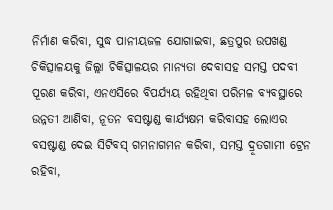ନିର୍ମାଣ କରିବା, ସୁଦ୍ଧ ପାନୀୟଜଳ ଯୋଗାଇବା, ଛତ୍ରପୁର ଉପଖଣ୍ଡ ଚିକିତ୍ସାଳୟକୁ ଜିଲ୍ଲା ଚିକିତ୍ସାଳୟର ମାନ୍ୟତା ଦେବାସହ ସମସ୍ତ ପଦବୀ ପୂରଣ କରିବା, ଏନଏସିରେ ବିପର୍ଯ୍ୟୟ ରହିଥିବା ପରିମଳ ବ୍ୟବସ୍ଥାରେ ଉନ୍ନତୀ ଆଣିବା, ନୂତନ ବସଷ୍ଟାଣ୍ଡ କାର୍ଯ୍ୟକ୍ଷମ କରିବାସହ ଲୋଏର ବସଷ୍ଟାଣ୍ଡ ଦେଇ ସିଟିବସ୍ ଗମନାଗମନ କରିବା, ସମସ୍ତ ଦ୍ରୂତଗାମୀ ଟ୍ରେନ ରହିବା,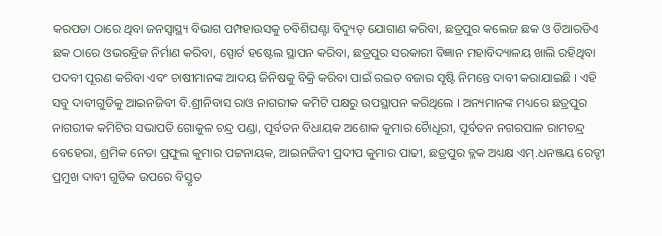କରପଡା ଠାରେ ଥିବା ଜନସ୍ୱାସ୍ଥ୍ୟ ବିଭାଗ ପମ୍ପହାଉସକୁ ଚବିଶିଘଣ୍ଟା ବିଦ୍ୟୁତ୍ ଯୋଗାଣ କରିବା, ଛତ୍ରପୁର କଲେଜ ଛକ ଓ ଡିଆରଡିଏ ଛକ ଠାରେ ଓଭରବ୍ରିଜ ନିର୍ମାଣ କରିବା, ସ୍ପୋର୍ଟ ହଷ୍ଟେଲ ସ୍ଥାପନ କରିବା, ଛତ୍ରପୁର ସରକାରୀ ବିଜ୍ଞାନ ମହାବିଦ୍ୟାଳୟ ଖାଲି ରହିଥିବା ପଦବୀ ପୂରଣ କରିବା ଏବଂ ଚାଷୀମାନଙ୍କ ଆଦୟ ଜିନିଷକୁ ବିକ୍ରି କରିବା ପାଇଁ ରଇତ ବଜାର ସୃଷ୍ଟି ନିମନ୍ତେ ଦାବୀ କରାଯାଇଛି । ଏହି ସବୁ ଦାବୀଗୁଡିକୁ ଆଇନଜିବୀ ବି.ଶ୍ରୀନିବାସ ରାଓ ନାଗରୀକ କମିଟି ପକ୍ଷରୁ ଉପସ୍ଥାପନ କରିଥିଲେ । ଅନ୍ୟମାନଙ୍କ ମଧ୍ୟରେ ଛତ୍ରପୁର ନାଗରୀକ କମିଟିର ସଭାପତି ଗୋକୁଳ ଚନ୍ଦ୍ର ପଣ୍ଡା, ପୂର୍ବତନ ବିଧାୟକ ଅଶୋକ କୁମାର ଚୈାଧୂରୀ, ପୂର୍ବତନ ନଗରପାଳ ରାମଚନ୍ଦ୍ର ବେହେରା, ଶ୍ରମିକ ନେତା ପ୍ରଫୁଲ କୁମାର ପଟ୍ଟନାୟକ, ଆଇନଜିବୀ ପ୍ରଦୀପ କୁମାର ପାଢୀ, ଛତ୍ରପୁର ବ୍ଲକ ଅଧ୍ୟକ୍ଷ ଏମ୍.ଧନଞ୍ଜୟ ରେଡ୍ଡୀ ପ୍ରମୁଖ ଦାବୀ ଗୁଡିକ ଉପରେ ବିସ୍ତୃତ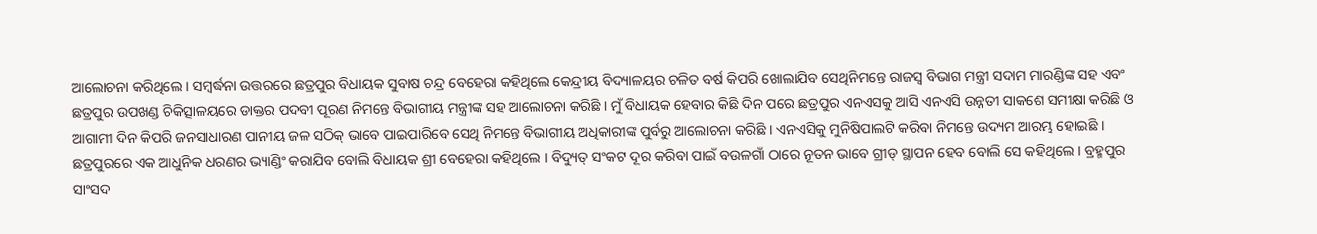ଆଲୋଚନା କରିଥିଲେ । ସମ୍ବର୍ଦ୍ଧନା ଉତ୍ତରରେ ଛତ୍ରପୁର ବିଧାୟକ ସୁବାଷ ଚନ୍ଦ୍ର ବେହେରା କହିଥିଲେ କେନ୍ଦ୍ରୀୟ ବିଦ୍ୟାଳୟର ଚଳିତ ବର୍ଷ କିପରି ଖୋଲାଯିବ ସେଥିନିମନ୍ତେ ରାଜସ୍ୱ ବିଭାଗ ମନ୍ତ୍ରୀ ସଦାମ ମାରଣ୍ଡିଙ୍କ ସହ ଏବଂ ଛତ୍ରପୁର ଉପଖଣ୍ଡ ଚିକିତ୍ସାଳୟରେ ଡାକ୍ତର ପଦବୀ ପୂରଣ ନିମନ୍ତେ ବିଭାଗୀୟ ମନ୍ତ୍ରୀଙ୍କ ସହ ଆଲୋଚନା କରିଛି । ମୁଁ ବିଧାୟକ ହେବାର କିଛି ଦିନ ପରେ ଛତ୍ରପୁର ଏନଏସକୁ ଆସି ଏନଏସି ଉନ୍ନତୀ ସାକଶେ ସମୀକ୍ଷା କରିଛି ଓ ଆଗାମୀ ଦିନ କିପରି ଜନସାଧାରଣ ପାନୀୟ ଜଳ ସଠିକ୍ ଭାବେ ପାଇପାରିବେ ସେଥି ନିମନ୍ତେ ବିଭାଗୀୟ ଅଧିକାରୀଙ୍କ ପୁର୍ବରୁ ଆଲୋଚନା କରିଛି । ଏନଏସିକୁ ମୁନିଷିପାଲଟି କରିବା ନିମନ୍ତେ ଉଦ୍ୟମ ଆରମ୍ଭ ହୋଇଛି । ଛତ୍ରପୁରରେ ଏକ ଆଧୁନିକ ଧରଣର ଭ୍ୟାଣ୍ଡିଂ କରାଯିବ ବୋଲି ବିଧାୟକ ଶ୍ରୀ ବେହେରା କହିଥିଲେ । ବିଦ୍ୟୁତ୍ ସଂକଟ ଦୂର କରିବା ପାଇଁ ବଉଳଗାଁ ଠାରେ ନୂତନ ଭାବେ ଗ୍ରୀଡ୍ ସ୍ଥାପନ ହେବ ବୋଲି ସେ କହିଥିଲେ । ବ୍ରହ୍ମପୁର ସାଂସଦ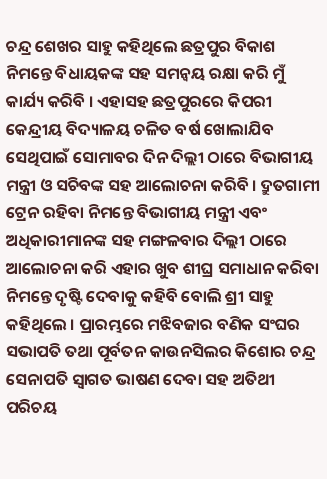ଚନ୍ଦ୍ର ଶେଖର ସାହୁ କହିଥିଲେ ଛତ୍ରପୁର ବିକାଶ ନିମନ୍ତେ ବିଧାୟକଙ୍କ ସହ ସମନ୍ୱୟ ରକ୍ଷା କରି ମୁଁ କାର୍ଯ୍ୟ କରିବି । ଏହାସହ ଛତ୍ରପୁରରେ କିପରୀ କେନ୍ଦ୍ରୀୟ ବିଦ୍ୟାଳୟ ଚଳିତ ବର୍ଷ ଖୋଲାଯିବ ସେଥିପାଇଁ ସୋମାବର ଦିନ ଦିଲ୍ଲୀ ଠାରେ ବିଭାଗୀୟ ମନ୍ତ୍ରୀ ଓ ସଚିବଙ୍କ ସହ ଆଲୋଚନା କରିବି । ଦ୍ରୁତଗାମୀ ଟ୍ରେନ ରହିବା ନିମନ୍ତେ ବିଭାଗୀୟ ମନ୍ତ୍ରୀ ଏବଂ ଅଧିକାରୀମାନଙ୍କ ସହ ମଙ୍ଗଳବାର ଦିଲ୍ଲୀ ଠାରେ ଆଲୋଚନା କରି ଏହାର ଖୁବ ଶୀଘ୍ର ସମାଧାନ କରିବା ନିମନ୍ତେ ଦୃଷ୍ଟି ଦେବାକୁ କହିବି ବୋଲି ଶ୍ରୀ ସାହୁ କହିଥିଲେ । ପ୍ରାରମ୍ଭରେ ମଝିବଜାର ବଣିକ ସଂଘର ସଭାପତି ତଥା ପୂର୍ବତନ କାଉନସିଲର କିଶୋର ଚନ୍ଦ୍ର ସେନାପତି ସ୍ୱାଗତ ଭାଷଣ ଦେବା ସହ ଅତିଥୀ ପରିଚୟ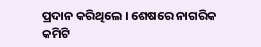ପ୍ରଦାନ କରିଥିଲେ । ଶେଷରେ ନାଗରିକ କମିଟି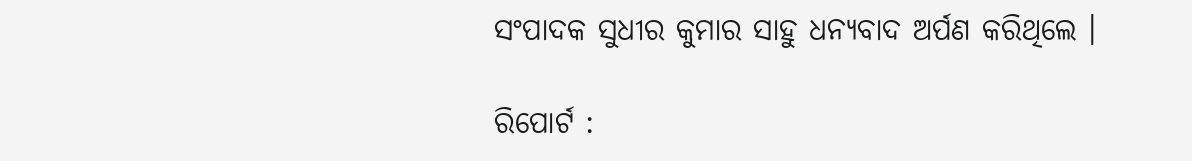ସଂପାଦକ ସୁଧୀର କୁମାର ସାହୁ ଧନ୍ୟବାଦ ଅର୍ପଣ କରିଥିଲେ ।

ରିପୋର୍ଟ :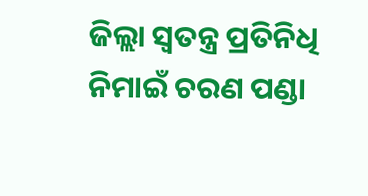ଜିଲ୍ଲା ସ୍ୱତନ୍ତ୍ର ପ୍ରତିନିଧି ନିମାଇଁ ଚରଣ ପଣ୍ଡା